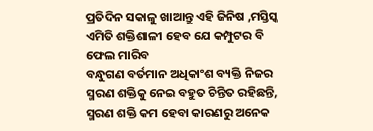ପ୍ରତିଦିନ ସକାଳୁ ଖାଆନ୍ତୁ ଏହି ଜିନିଷ ,ମସ୍ତିସ୍କ ଏମିତି ଶକ୍ତିଶାଳୀ ହେବ ଯେ କମ୍ପୁଟର ବି ଫେଲ ମାରିବ
ବନ୍ଧୁଗଣ ବର୍ତମାନ ଅଧିକାଂଶ ବ୍ୟକ୍ତି ନିଜର ସ୍ମରଣ ଶକ୍ତିକୁ ନେଇ ବହୁତ ଚିନ୍ତିତ ରହିଛନ୍ତି, ସ୍ମରଣ ଶକ୍ତି କମ ହେବା କାରଣରୁ ଅନେକ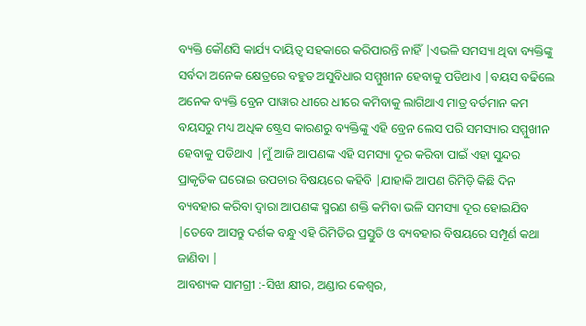ବ୍ୟକ୍ତି କୌଣସି କାର୍ଯ୍ୟ ଦାୟିତ୍ୱ ସହକାରେ କରିପାରନ୍ତି ନାହିଁ |ଏଭଳି ସମସ୍ୟା ଥିବା ବ୍ୟକ୍ତିଙ୍କୁ ସର୍ବଦା ଅନେକ କ୍ଷେତ୍ରରେ ବହୁତ ଅସୁବିଧାର ସମ୍ମୁଖୀନ ହେବାକୁ ପଡିଥାଏ |ବୟସ ବଢିଲେ ଅନେକ ବ୍ୟକ୍ତି ବ୍ରେନ ପାୱାର ଧୀରେ ଧୀରେ କମିବାକୁ ଲାଗିଥାଏ ମାତ୍ର ବର୍ତମାନ କମ ବୟସରୁ ମଧ୍ୟ ଅଧିକ ଷ୍ଟ୍ରେସ କାରଣରୁ ବ୍ୟକ୍ତିଙ୍କୁ ଏହି ବ୍ରେନ ଲେସ ପରି ସମସ୍ୟାର ସମ୍ମୁଖୀନ ହେବାକୁ ପଡିଥାଏ |ମୁଁ ଆଜି ଆପଣଙ୍କ ଏହି ସମସ୍ୟା ଦୂର କରିବା ପାଇଁ ଏହା ସୁନ୍ଦର ପ୍ରାକୃତିକ ଘରୋଇ ଉପଚାର ବିଷୟରେ କହିବି |ଯାହାକି ଆପଣ ରିମିଡ଼ି କିଛି ଦିନ ବ୍ୟବହାର କରିବା ଦ୍ଵାରା ଆପଣଙ୍କ ସ୍ମରଣ ଶକ୍ତି କମିବା ଭଳି ସମସ୍ୟା ଦୂର ହୋଇଯିବ |ତେବେ ଆସନ୍ତୁ ଦର୍ଶକ ବନ୍ଧୁ ଏହି ରିମିଡିର ପ୍ରସ୍ତୁତି ଓ ବ୍ୟବହାର ବିଷୟରେ ସମ୍ପୂର୍ଣ କଥା ଜାଣିବା |
ଆବଶ୍ୟକ ସାମଗ୍ରୀ :-ସିଝା କ୍ଷୀର, ଅଣ୍ଡାର କେଶ୍ୱର,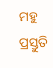ମହୁ
ପ୍ରସ୍ତୁତି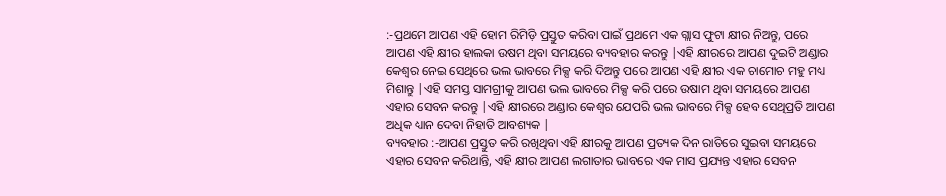:-ପ୍ରଥମେ ଆପଣ ଏହି ହୋମ ରିମିଡ଼ି ପ୍ରସ୍ତୁତ କରିବା ପାଇଁ ପ୍ରଥମେ ଏକ ଗ୍ଲାସ ଫୁଟା କ୍ଷୀର ନିଅନ୍ତୁ, ପରେ ଆପଣ ଏହି କ୍ଷୀର ହାଲକା ଉଷମ ଥିବା ସମୟରେ ବ୍ୟବହାର କରନ୍ତୁ |ଏହି କ୍ଷୀରରେ ଆପଣ ଦୁଇଟି ଅଣ୍ଡାର କେଶ୍ୱର ନେଇ ସେଥିରେ ଭଲ ଭାବରେ ମିକ୍ସ କରି ଦିଅନ୍ତୁ ପରେ ଆପଣ ଏହି କ୍ଷୀର ଏକ ଚାମୋଚ ମହୁ ମଧ୍ୟ ମିଶାନ୍ତୁ |ଏହି ସମସ୍ତ ସାମଗ୍ରୀକୁ ଆପଣ ଭଲ ଭାବରେ ମିକ୍ସ କରି ପରେ ଉଷାମ ଥିବା ସମୟରେ ଆପଣ ଏହାର ସେବନ କରନ୍ତୁ |ଏହି କ୍ଷୀରରେ ଅଣ୍ଡାର କେଶ୍ୱର ଯେପରି ଭଲ ଭାବରେ ମିକ୍ସ ହେବ ସେଥିପ୍ରତି ଆପଣ ଅଧିକ ଧ୍ୟାନ ଦେବା ନିହାତି ଆବଶ୍ୟକ |
ବ୍ୟବହାର :-ଆପଣ ପ୍ରସ୍ତୁତ କରି ରଖିଥିବା ଏହି କ୍ଷୀରକୁ ଆପଣ ପ୍ରତ୍ୟକ ଦିନ ରାତିରେ ସୁଇବା ସମୟରେ ଏହାର ସେବନ କରିଥାନ୍ତି, ଏହି କ୍ଷୀର ଆପଣ ଲଗାତାର ଭାବରେ ଏକ ମାସ ପ୍ରଯ୍ୟନ୍ତ ଏହାର ସେବନ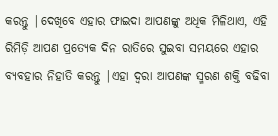କରନ୍ତୁ |ଦେଖିବେ ଏହାର ଫାଇଦା ଆପଣଙ୍କୁ ଅଧିକ ମିଳିଥାଏ, ଏହି ରିମିଡ଼ି ଆପଣ ପ୍ରତ୍ୟେକ ଦିନ ରାତିରେ ସୁଇବା ସମୟରେ ଏହାର ବ୍ୟବହାର ନିହାତି କରନ୍ତୁ |ଏହା ଦ୍ୱରା ଆପଣଙ୍କ ସ୍ମରଣ ଶକ୍ତି ବଢିବା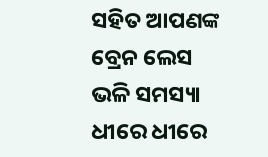ସହିତ ଆପଣଙ୍କ ବ୍ରେନ ଲେସ ଭଳି ସମସ୍ୟା ଧୀରେ ଧୀରେ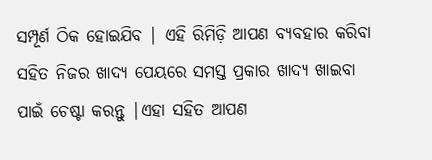ସମ୍ପୂର୍ଣ ଠିକ ହୋଇଯିବ | ଏହି ରିମିଡ଼ି ଆପଣ ବ୍ୟବହାର କରିବା ସହିତ ନିଜର ଖାଦ୍ୟ ପେୟରେ ସମସ୍ତ ପ୍ରକାର ଖାଦ୍ୟ ଖାଇବା ପାଇଁ ଚେଷ୍ଟା କରନ୍ତୁ |ଏହା ସହିତ ଆପଣ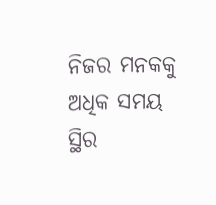ନିଜର ମନକକୁ ଅଧିକ ସମୟ ସ୍ଥିର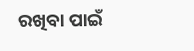ରଖିବା ପାଇଁ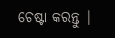ଚେଷ୍ଟା କରନ୍ତୁ |